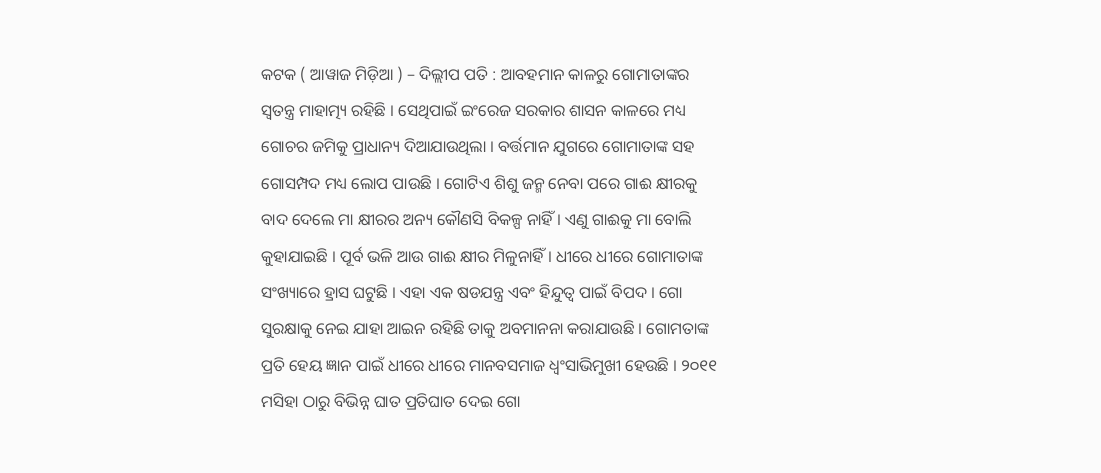କଟକ ( ଆୱାଜ ମିଡ଼ିଆ ) – ଦିଲ୍ଲୀପ ପତି : ଆବହମାନ କାଳରୁ ଗୋମାତାଙ୍କର ସ୍ୱତନ୍ତ୍ର ମାହାତ୍ମ୍ୟ ରହିଛି । ସେଥିପାଇଁ ଇଂରେଜ ସରକାର ଶାସନ କାଳରେ ମଧ୍ୟ ଗୋଚର ଜମିକୁ ପ୍ରାଧାନ୍ୟ ଦିଆଯାଉଥିଲା । ବର୍ତ୍ତମାନ ଯୁଗରେ ଗୋମାତାଙ୍କ ସହ ଗୋସମ୍ପଦ ମଧ୍ୟ ଲୋପ ପାଉଛି । ଗୋଟିଏ ଶିଶୁ ଜନ୍ମ ନେବା ପରେ ଗାଈ କ୍ଷୀରକୁ ବାଦ ଦେଲେ ମା କ୍ଷୀରର ଅନ୍ୟ କୌଣସି ବିକଳ୍ପ ନାହିଁ । ଏଣୁ ଗାଈକୁ ମା ବୋଲି କୁହାଯାଇଛି । ପୂର୍ବ ଭଳି ଆଉ ଗାଈ କ୍ଷୀର ମିଳୁନାହିଁ । ଧୀରେ ଧୀରେ ଗୋମାତାଙ୍କ ସଂଖ୍ୟାରେ ହ୍ରାସ ଘଟୁଛି । ଏହା ଏକ ଷଡଯନ୍ତ୍ର ଏବଂ ହିନ୍ଦୁତ୍ୱ ପାଇଁ ବିପଦ । ଗୋ ସୁରକ୍ଷାକୁ ନେଇ ଯାହା ଆଇନ ରହିଛି ତାକୁ ଅବମାନନା କରାଯାଉଛି । ଗୋମତାଙ୍କ ପ୍ରତି ହେୟ ଜ୍ଞାନ ପାଇଁ ଧୀରେ ଧୀରେ ମାନବସମାଜ ଧ୍ବଂସାଭିମୁଖୀ ହେଉଛି । ୨୦୧୧ ମସିହା ଠାରୁ ବିଭିନ୍ନ ଘାତ ପ୍ରତିଘାତ ଦେଇ ଗୋ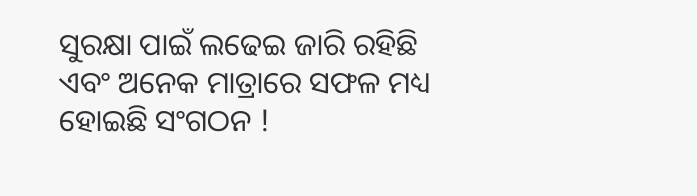ସୁରକ୍ଷା ପାଇଁ ଲଢେଇ ଜାରି ରହିଛି ଏବଂ ଅନେକ ମାତ୍ରାରେ ସଫଳ ମଧ୍ୟ ହୋଇଛି ସଂଗଠନ !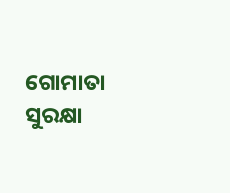ଗୋମାତା ସୁରକ୍ଷା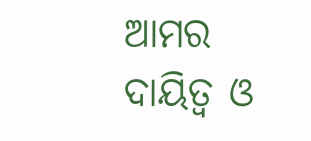ଆମର ଦାୟିତ୍ୱ ଓ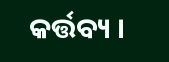କର୍ତ୍ତବ୍ୟ ।